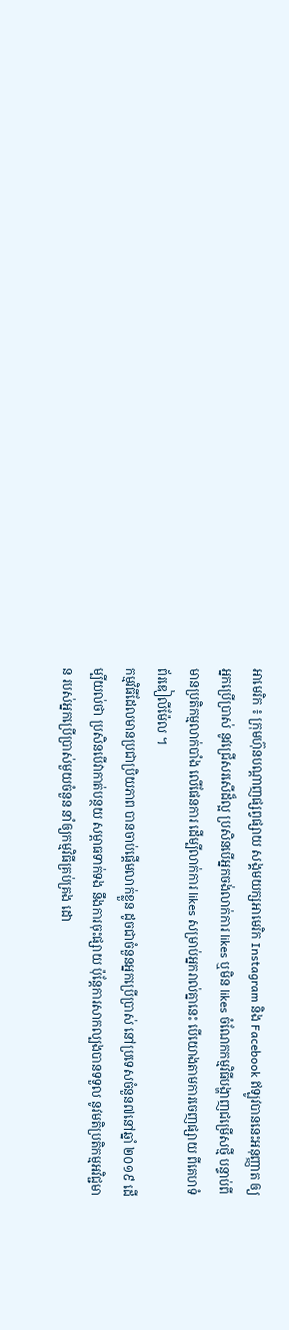អាមេរិក ៖ ក្រុមហ៊ុនបណ្តាញផ្សព្វផ្សាយ សង្គមយក្សអាមេរិក Instagram និង Facebook ឥឡូវបាននេះអនុញ្ញាត ឲ្យអ្នកប្រើប្រាស់ នូវជ្រើសរសើដ៏ល្អ ប្រសិនបើអ្នកចង់លាក់ការ likes ឬមិន likes ចំណែកកម្មវិធីបង្ហាញជម្រើសថ្មី បន្ទាប់ពីមានប្រតិកម្មលាក់បាំង លើផែនការ ដើម្បីលាក់ការ likes សម្រាប់អ្នករាល់គ្នានេះ បើយោងតាមការចេញផ្សាយ ពីគេហទំព័រឌៀលីម៉ែល ។
កម្មវិធីដែលមានប្រជាប្រិយភាព បានចាប់ផ្តើមលាក់ខ្លួន ដូចជាចំនួនអ្នកប្រើប្រាស់ នៅប្រទេសចំនួន៧នៅឆ្នាំ ២០១៩ ដើម្បីយល់ថា ប្រសិនបើវាកាត់បន្ថយ សម្ពាធទាក់ទង នឹងការចុះផ្សាយ ប៉ុន្តែការសាកល្បងបានទទួល នូវមតិប្រតិកម្មអវិជ្ជមាន របស់អ្នកប្រើប្រាស់មួយចំនួន នាំឲ្យកម្មវិធីគ្រប់គ្រង ដោ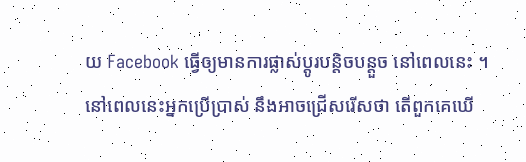យ Facebook ធ្វើឲ្យមានការផ្លាស់ប្តូរបន្តិចបន្តួច នៅពេលនេះ ។
នៅពេលនេះអ្នកប្រើប្រាស់ នឹងអាចជ្រើសរើសថា តើពួកគេឃើ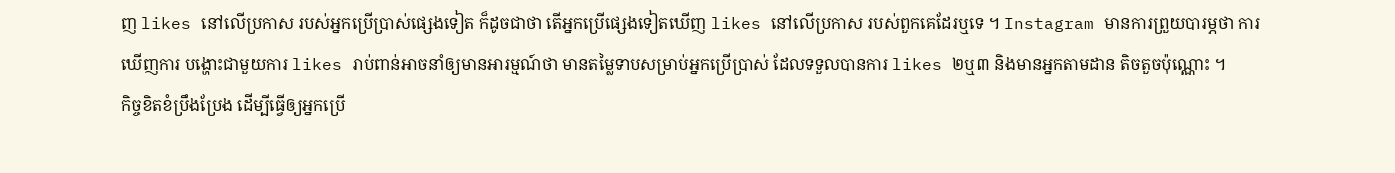ញ likes នៅលើប្រកាស របស់អ្នកប្រើប្រាស់ផ្សេងទៀត ក៏ដូចជាថា តើអ្នកប្រើផ្សេងទៀតឃើញ likes នៅលើប្រកាស របស់ពួកគេដែរឬទេ ។ Instagram មានការព្រួយបារម្ភថា ការឃើញការ បង្ហោះជាមួយការ likes រាប់ពាន់អាចនាំឲ្យមានអារម្មណ៍ថា មានតម្លៃទាបសម្រាប់អ្នកប្រើប្រាស់ ដែលទទួលបានការ likes ២ឬ៣ និងមានអ្នកតាមដាន តិចតួចប៉ុណ្ណោះ ។
កិច្ចខិតខំប្រឹងប្រែង ដើម្បីធ្វើឲ្យអ្នកប្រើ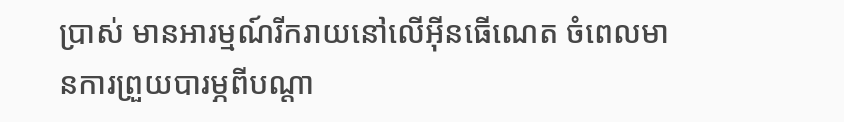ប្រាស់ មានអារម្មណ៍រីករាយនៅលើអ៊ីនធើណេត ចំពេលមានការព្រួយបារម្ភពីបណ្តា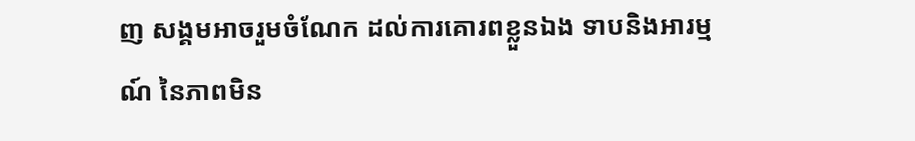ញ សង្គមអាចរួមចំណែក ដល់ការគោរពខ្លួនឯង ទាបនិងអារម្មណ៍ នៃភាពមិន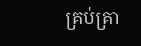គ្រប់គ្រា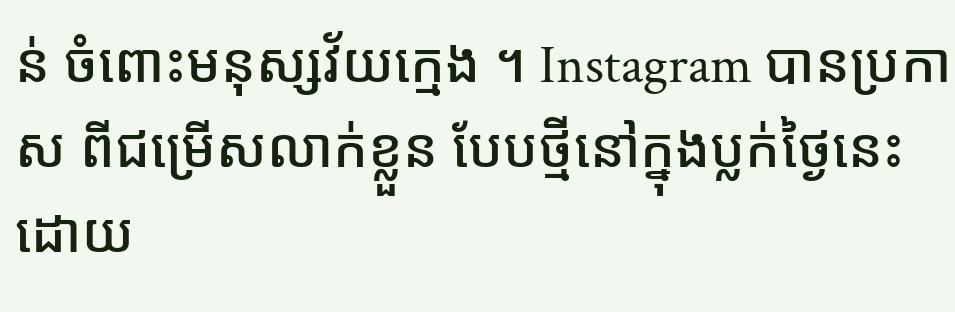ន់ ចំពោះមនុស្សវ័យក្មេង ។ Instagram បានប្រកាស ពីជម្រើសលាក់ខ្លួន បែបថ្មីនៅក្នុងប្លក់ថ្ងៃនេះ ដោយ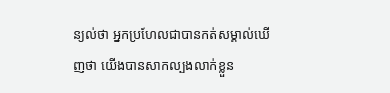ន្យល់ថា អ្នកប្រហែលជាបានកត់សម្គាល់ឃើញថា យើងបានសាកល្បងលាក់ខ្លួន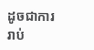ដូចជាការរាប់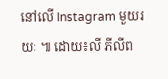នៅលើ Instagram មួយរយៈ ៕ ដោយ៖លី ភីលីព